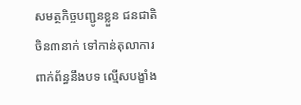សមត្ថកិច្ចបញ្ជូនខ្លួន ជនជាតិចិន៣នាក់ ទៅកាន់តុលាការ ពាក់ព័ន្ធនឹងបទ ល្មើសបង្ខាំង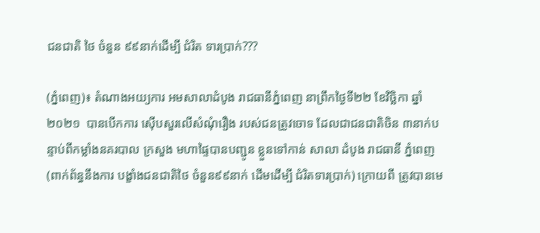ជនជាតិ ថៃ ចំនួន ៩៩នាក់ដើម្បី ជំរិត ទារប្រាក់???

(ភ្នំពេញ)៖ តំណាងអយ្យការ អមសាលាដំបូង រាជធានីភ្នំពេញ នាព្រឹកថ្ងៃទី២២ ខែវិច្ឆិកា ឆ្នាំ២០២១  បានបើកការ ស៊ើបសួរលើសំណុំរឿង របស់ជនត្រូវចោទ ដែលជាជនជាតិចិន ៣នាក់បន្ទាប់ពីកម្លាំងនគរបាល ក្រសួង មហាផ្ទៃបានបញ្ជូន ខ្លួនទៅកាន់ សាលា ដំបូង រាជធានី ភ្នំពេញ  (ពាក់ព័ន្ធនឹងការ បង្ខាំងជនជាតិថៃ ចំនួន៩៩នាក់ ដើមដើម្បី ជំរិតទារប្រាក់) ក្រោយពី ត្រូវបានមេ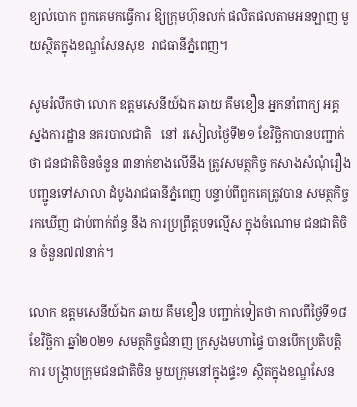ខ្យល់បោក ពួកគេមកធ្វើការ ឱ្យក្រុមហ៊ុនលក់ ផលិតផលតាមអនឡាញ មួយស្ថិតក្នុងខណ្ឌសែនសុខ  រាជធានីភ្នំពេញ។

សូមរំលឹកថា លោក ឧត្តមសេនីយ៍ឯក ឆាយ គឹមខឿន អ្នកនាំពាក្យ អគ្គស្នងការដ្ឋាន នគរបាលជាតិ   នៅ រសៀលថ្ងៃទី២១ ខែវិច្ឆិកាបានបញ្ជាក់ថា ជនជាតិចិនចំនួន ៣នាក់ខាងលើនឹង ត្រូវសមត្ថកិច្ច កសាងសំណុំរឿង បញ្ជូនទៅសាលា ដំបូងរាជធានីភ្នំពេញ បន្ទាប់ពីពួកគេត្រូវបាន សមត្ថកិច្ចរកឃើញ ជាប់ពាក់ព័ន្ធ នឹង ការប្រព្រឹត្តបទល្មើស ក្នុងចំណោម ជនជាតិចិន ចំនួន៧៧នាក់។

លោក ឧត្តមសេនីយ៍ឯក ឆាយ គឹមខឿន បញ្ជាក់ទៀតថា កាលពីថ្ងៃទី១៨ ខែវិច្ឆិកា ឆ្នាំ២០២១ សមត្ថកិច្ចជំនាញ ក្រសួងមហាផ្ទៃ បានបើកប្រតិបត្តិការ បង្ក្រាបក្រុមជនជាតិចិន មួយក្រុមនៅក្នុងផ្ទះ១ ស្ថិតក្នុងខណ្ឌសែន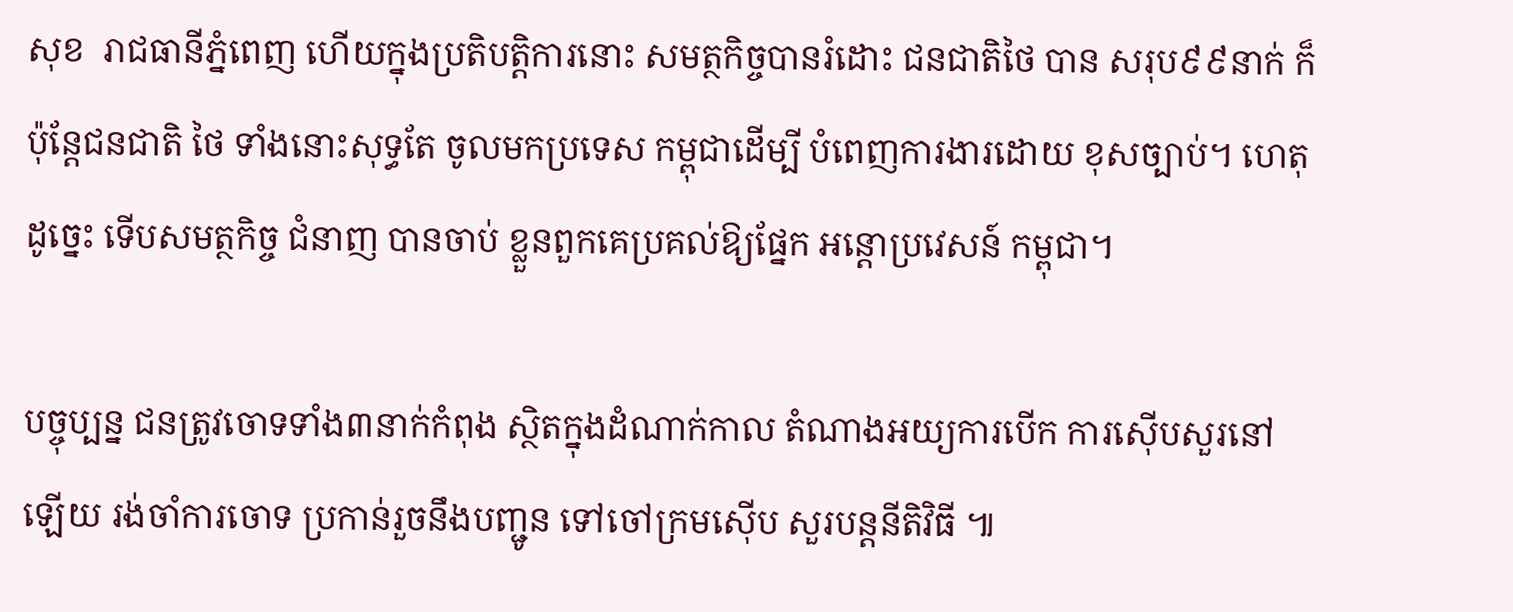សុខ  រាជធានីភ្នំពេញ ហើយក្នុងប្រតិបត្តិការនោះ សមត្ថកិច្ចបានរំដោះ ជនជាតិថៃ បាន សរុប៩៩នាក់ ក៏ប៉ុន្តែជនជាតិ ថៃ ទាំងនោះសុទ្ធតែ ចូលមកប្រទេស កម្ពុជាដើម្បី បំពេញការងារដោយ ខុសច្បាប់។ ហេតុដូច្នេះ ទើបសមត្ថកិច្ច ជំនាញ បានចាប់ ខ្លួនពួកគេប្រគល់ឱ្យផ្នែក អន្តោប្រវេសន៍ កម្ពុជា។

បច្ចុប្បន្ន ជនត្រូវចោទទាំង៣នាក់កំពុង ស្ថិតក្នុងដំណាក់កាល តំណាងអយ្យការបើក ការស៊ើបសួរនៅឡើយ រង់ចាំការចោទ ប្រកាន់រួចនឹងបញ្ជូន ទៅចៅក្រមស៊ើប សួរបន្តនីតិវិធី ៕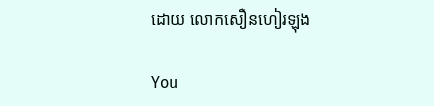ដោយ លោកសឿនហៀរឡុង

You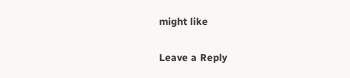might like

Leave a Reply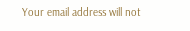Your email address will not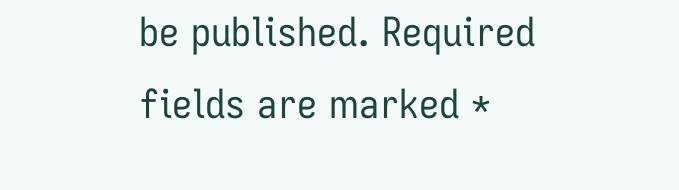be published. Required fields are marked *